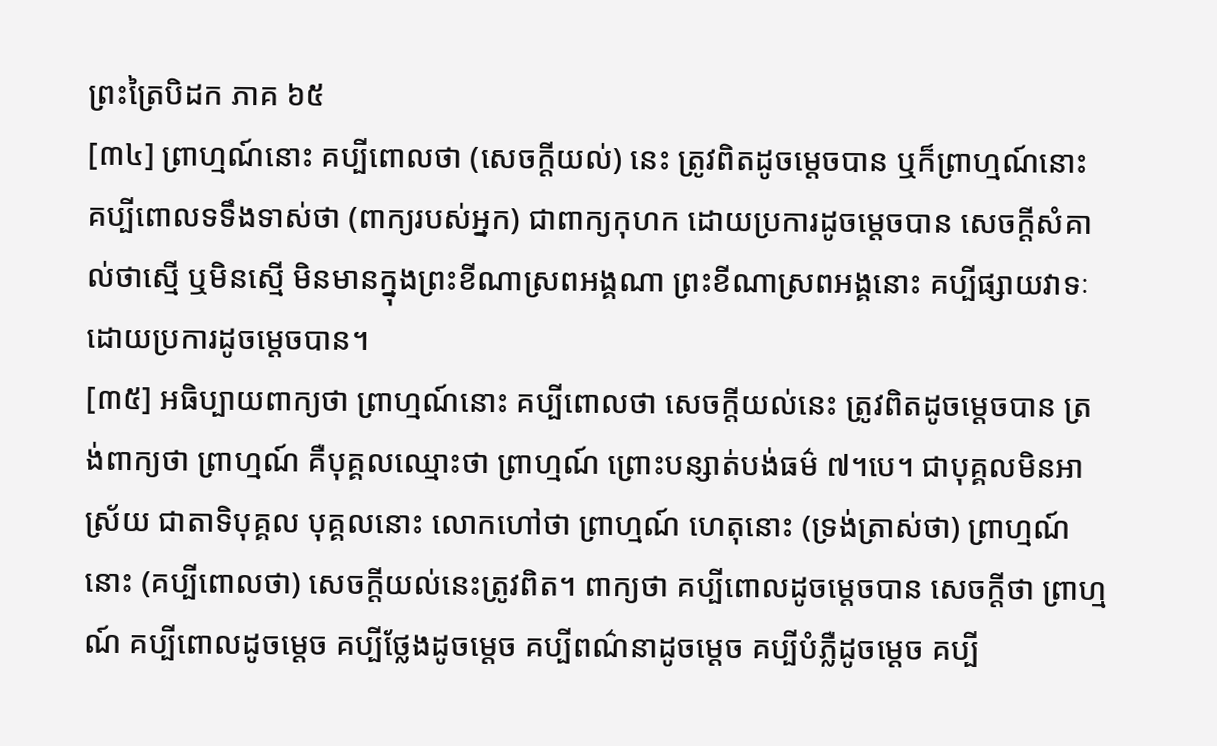ព្រះត្រៃបិដក ភាគ ៦៥
[៣៤] ព្រាហ្មណ៍នោះ គប្បីពោលថា (សេចក្តីយល់) នេះ ត្រូវពិតដូចម្តេចបាន ឬក៏ព្រាហ្មណ៍នោះ គប្បីពោលទទឹងទាស់ថា (ពាក្យរបស់អ្នក) ជាពាក្យកុហក ដោយប្រការដូចម្តេចបាន សេចក្តីសំគាល់ថាស្មើ ឬមិនស្មើ មិនមានក្នុងព្រះខីណាស្រពអង្គណា ព្រះខីណាស្រពអង្គនោះ គប្បីផ្សាយវាទៈ ដោយប្រការដូចម្តេចបាន។
[៣៥] អធិប្បាយពាក្យថា ព្រាហ្មណ៍នោះ គប្បីពោលថា សេចក្តីយល់នេះ ត្រូវពិតដូចម្តេចបាន ត្រង់ពាក្យថា ព្រាហ្មណ៍ គឺបុគ្គលឈ្មោះថា ព្រាហ្មណ៍ ព្រោះបន្សាត់បង់ធម៌ ៧។បេ។ ជាបុគ្គលមិនអាស្រ័យ ជាតាទិបុគ្គល បុគ្គលនោះ លោកហៅថា ព្រាហ្មណ៍ ហេតុនោះ (ទ្រង់ត្រាស់ថា) ព្រាហ្មណ៍នោះ (គប្បីពោលថា) សេចក្តីយល់នេះត្រូវពិត។ ពាក្យថា គប្បីពោលដូចម្តេចបាន សេចក្តីថា ព្រាហ្មណ៍ គប្បីពោលដូចម្តេច គប្បីថ្លែងដូចម្តេច គប្បីពណ៌នាដូចម្តេច គប្បីបំភ្លឺដូចម្តេច គប្បី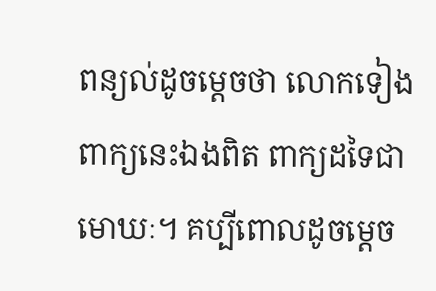ពន្យល់ដូចម្តេចថា លោកទៀង ពាក្យនេះឯងពិត ពាក្យដទៃជាមោឃៈ។ គប្បីពោលដូចម្តេច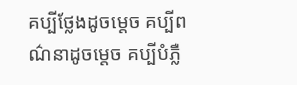គប្បីថ្លែងដូចម្តេច គប្បីពណ៌នាដូចម្តេច គប្បីបំភ្លឺ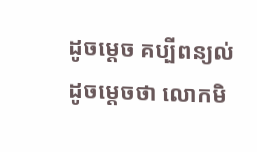ដូចម្តេច គប្បីពន្យល់ដូចម្តេចថា លោកមិ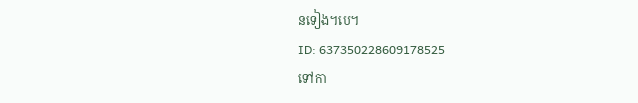នទៀង។បេ។
ID: 637350228609178525
ទៅកា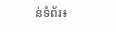ន់ទំព័រ៖